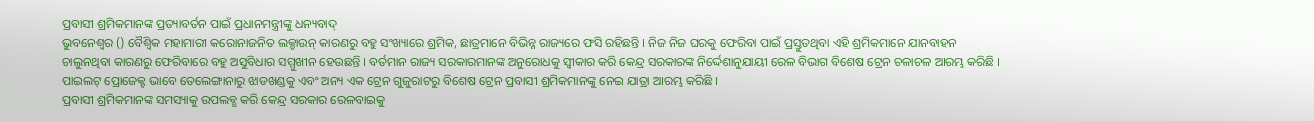ପ୍ରବାସୀ ଶ୍ରମିକମାନଙ୍କ ପ୍ରତ୍ୟାବର୍ତନ ପାଇଁ ପ୍ରଧାନମନ୍ତ୍ରୀଙ୍କୁ ଧନ୍ୟବାଦ୍
ଭୁବନେଶ୍ୱର () ବୈଶ୍ୱିକ ମହାମାରୀ କରୋନାଜନିତ ଲକ୍ଡାଉନ୍ କାରଣରୁ ବହୁ ସଂଖ୍ୟାରେ ଶ୍ରମିକ, ଛାତ୍ରମାନେ ବିଭିନ୍ନ ରାଜ୍ୟରେ ଫସି ରହିଛନ୍ତି । ନିଜ ନିଜ ଘରକୁ ଫେରିବା ପାଇଁ ପ୍ରସ୍ତୁତଥିବା ଏହି ଶ୍ରମିକମାନେ ଯାନବାହନ ଚାଲୁନଥିବା କାରଣରୁ ଫେରିବାରେ ବହୁ ଅସୁବିଧାର ସମ୍ମୁଖୀନ ହେଉଛନ୍ତି । ବର୍ତମାନ ରାଜ୍ୟ ସରକାରମାନଙ୍କ ଅନୁରୋଧକୁ ସ୍ୱୀକାର କରି କେନ୍ଦ୍ର ସରକାରଙ୍କ ନିର୍ଦ୍ଦେଶାନୁଯାୟୀ ରେଳ ବିଭାଗ ବିଶେଷ ଟ୍ରେନ ଚଳାଚଳ ଆରମ୍ଭ କରିଛି । ପାଇଲଟ୍ ପ୍ରୋଜେକ୍ଟ ଭାବେ ତେଲେଙ୍ଗାନାରୁ ଝାଡଖଣ୍ଡକୁ ଏବଂ ଅନ୍ୟ ଏକ ଟ୍ରେନ ଗୁଜୁରାଟରୁ ବିଶେଷ ଟ୍ରେନ ପ୍ରବାସୀ ଶ୍ରମିକମାନଙ୍କୁ ନେଇ ଯାତ୍ରା ଆରମ୍ଭ କରିଛି ।
ପ୍ରବାସୀ ଶ୍ରମିକମାନଙ୍କ ସମସ୍ୟାକୁ ଉପଲବ୍ଧ କରି କେନ୍ଦ୍ର ସରକାର ରେଳବାଇକୁ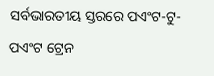ସର୍ବଭାରତୀୟ ସ୍ତରରେ ପଏଂଟ-ଟୁ-ପଏଂଟ ଟ୍ରେନ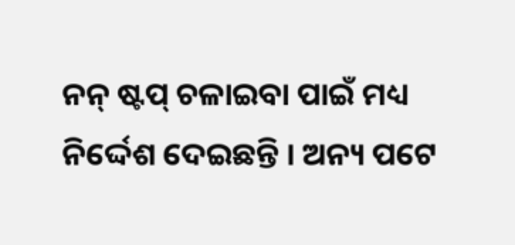ନନ୍ ଷ୍ଟପ୍ ଚଳାଇବା ପାଇଁ ମଧ୍ୟ ନିର୍ଦ୍ଦେଶ ଦେଇଛନ୍ତି । ଅନ୍ୟ ପଟେ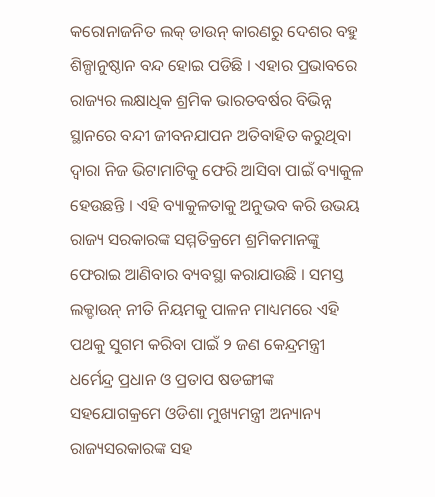କରୋନାଜନିତ ଲକ୍ ଡାଉନ୍ କାରଣରୁ ଦେଶର ବହୁ ଶିଳ୍ପାନୁଷ୍ଠାନ ବନ୍ଦ ହୋଇ ପଡିଛି । ଏହାର ପ୍ରଭାବରେ ରାଜ୍ୟର ଲକ୍ଷାଧିକ ଶ୍ରମିକ ଭାରତବର୍ଷର ବିଭିନ୍ନ ସ୍ଥାନରେ ବନ୍ଦୀ ଜୀବନଯାପନ ଅତିବାହିତ କରୁଥିବା ଦ୍ୱାରା ନିଜ ଭିଟାମାଟିକୁ ଫେରି ଆସିବା ପାଇଁ ବ୍ୟାକୁଳ ହେଉଛନ୍ତି । ଏହି ବ୍ୟାକୁଳତାକୁ ଅନୁଭବ କରି ଉଭୟ ରାଜ୍ୟ ସରକାରଙ୍କ ସମ୍ମତିକ୍ରମେ ଶ୍ରମିକମାନଙ୍କୁ ଫେରାଇ ଆଣିବାର ବ୍ୟବସ୍ଥା କରାଯାଉଛି । ସମସ୍ତ ଲକ୍ଡାଉନ୍ ନୀତି ନିୟମକୁ ପାଳନ ମାଧ୍ୟମରେ ଏହି ପଥକୁ ସୁଗମ କରିବା ପାଇଁ ୨ ଜଣ କେନ୍ଦ୍ରମନ୍ତ୍ରୀ ଧର୍ମେନ୍ଦ୍ର ପ୍ରଧାନ ଓ ପ୍ରତାପ ଷଡଙ୍ଗୀଙ୍କ ସହଯୋଗକ୍ରମେ ଓଡିଶା ମୁଖ୍ୟମନ୍ତ୍ରୀ ଅନ୍ୟାନ୍ୟ ରାଜ୍ୟସରକାରଙ୍କ ସହ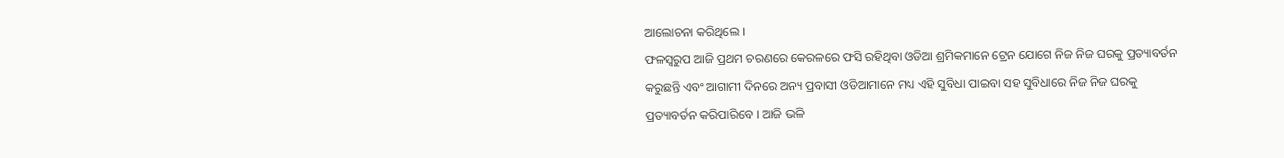ଆଲୋଚନା କରିଥିଲେ ।
ଫଳସ୍ୱରୁପ ଆଜି ପ୍ରଥମ ଚରଣରେ କେରଳରେ ଫସି ରହିଥିବା ଓଡିଆ ଶ୍ରମିକମାନେ ଟ୍ରେନ ଯୋଗେ ନିଜ ନିଜ ଘରକୁ ପ୍ରତ୍ୟାବର୍ତନ କରୁଛନ୍ତି ଏବଂ ଆଗାମୀ ଦିନରେ ଅନ୍ୟ ପ୍ରବାସୀ ଓଡିଆମାନେ ମଧ୍ୟ ଏହି ସୁବିଧା ପାଇବା ସହ ସୁବିଧାରେ ନିଜ ନିଜ ଘରକୁ ପ୍ରତ୍ୟାବର୍ତନ କରିପାରିବେ । ଆଜି ଭଳି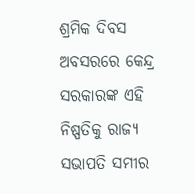ଶ୍ରମିକ ଦିବସ ଅବସରରେ କେନ୍ଦ୍ର ସରକାରଙ୍କ ଏହି ନିଷ୍ପତିକୁ ରାଜ୍ୟ ସଭାପତି ସମୀର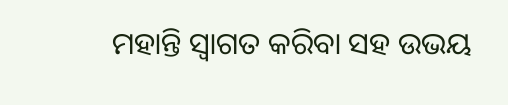ମହାନ୍ତି ସ୍ୱାଗତ କରିବା ସହ ଉଭୟ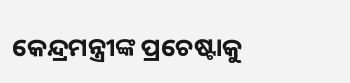କେନ୍ଦ୍ରମନ୍ତ୍ରୀଙ୍କ ପ୍ରଚେଷ୍ଟାକୁ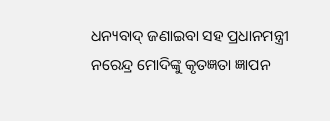ଧନ୍ୟବାଦ୍ ଜଣାଇବା ସହ ପ୍ରଧାନମନ୍ତ୍ରୀ ନରେନ୍ଦ୍ର ମୋଦିଙ୍କୁ କୃତଜ୍ଞତା ଜ୍ଞାପନ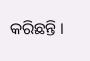କରିଛନ୍ତି ।